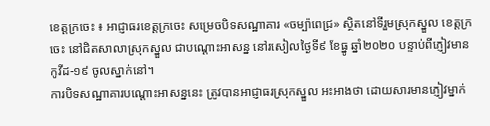ខេត្តក្រចេះ ៖ អាជ្ញាធរខេត្តក្រចេះ សម្រេចបិទសណ្ឋាគារ «ចម្ប៉ាពេជ្រ» ស្ថិតនៅទីរួមស្រុកស្នួល ខេត្តក្រចេះ នៅជិតសាលាស្រុកស្នួល ជាបណ្តោះអាសន្ន នៅរសៀលថ្ងៃទី៩ ខែធ្នូ ឆ្នាំ២០២០ បន្ទាប់ពីភ្ញៀវមានកូវីដ-១៩ ចូលស្នាក់នៅ។
ការបិទសណ្ឋាគារបណ្តោះអាសន្ននេះ ត្រូវបានអាជ្ញាធរស្រុកស្នួល អះអាងថា ដោយសារមានភ្ញៀវម្នាក់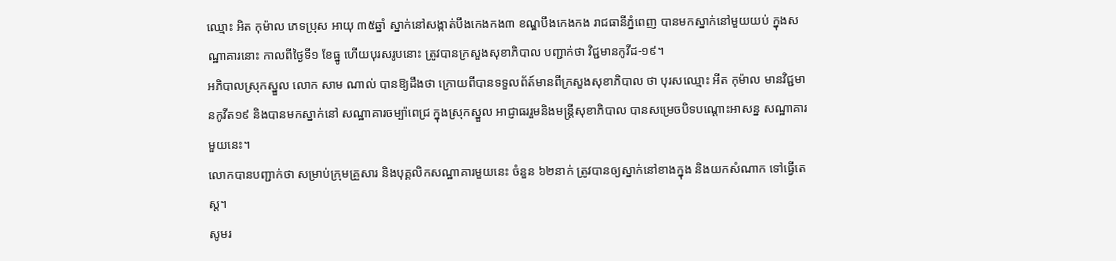ឈ្មោះ អិត កុម៉ាល ភេទប្រុស អាយុ ៣៥ឆ្នាំ ស្នាក់នៅសង្កាត់បឹងកេងកង៣ ខណ្ឌបឹងកេងកង រាជធានីភ្នំពេញ បានមកស្នាក់នៅមួយយប់ ក្នុងសណ្ឋាគារនោះ កាលពីថ្ងៃទី១ ខែធ្នូ ហេីយបុរសរូបនោះ ត្រូវបានក្រសួងសុខាភិបាល បញ្ជាក់ថា វិជ្ជមានកូវីដ-១៩។
អភិបាលស្រុកស្នួល លោក សាម ណាល់ បានឱ្យដឹងថា ក្រោយពីបានទទួលព័ត៍មានពីក្រសួងសុខាភិបាល ថា បុរសឈ្មោះ អីត កុម៉ាល មានវិជ្ជមានកូវីត១៩ និងបានមកស្នាក់នៅ សណ្ឋាគារចម្ប៉ាពេជ្រ ក្នុងស្រុកស្នួល អាជ្ញាធររួមនិងមន្ត្រីសុខាភិបាល បានសម្រេចបិទបណ្តោះអាសន្ន សណ្ឋាគារមួយនេះ។
លោកបានបញ្ជាក់ថា សម្រាប់ក្រុមគ្រួសារ និងបុគ្គលិកសណ្ឋាគារមួយនេះ ចំនួន ៦២នាក់ ត្រូវបានឲ្យស្នាក់នៅខាងក្នុង និងយកសំណាក ទៅធ្វើតេស្ត។
សូមរ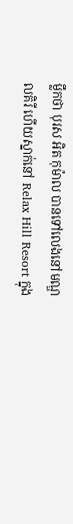ម្លឹកថា បុរស អិត កុម៉ាល បានទៅលេងនៅមណ្ឌលគិរី ហើយស្នាក់នៅ Relax Hill Resort ក្នុង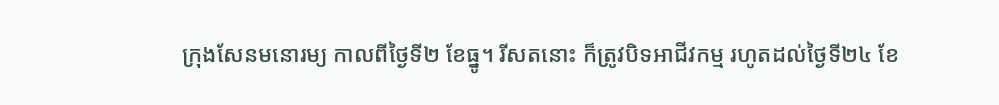ក្រុងសែនមនោរម្យ កាលពីថ្ងៃទី២ ខែធ្នូ។ រីសតនោះ ក៏ត្រូវបិទអាជីវកម្ម រហូតដល់ថ្ងៃទី២៤ ខែ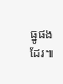ធ្នូផងដែរ៕